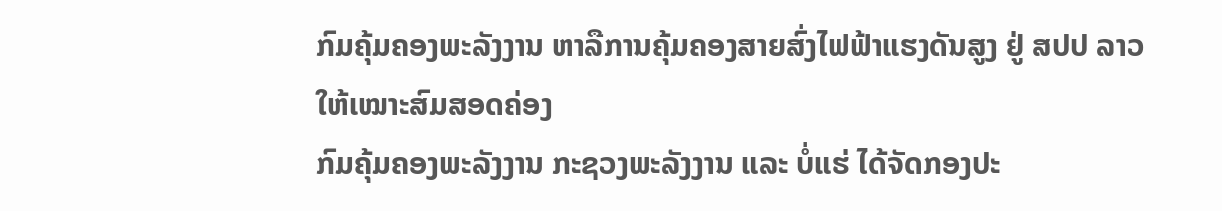ກົມຄຸ້ມຄອງພະລັງງານ ຫາລືການຄຸ້ມຄອງສາຍສົ່ງໄຟຟ້າແຮງດັນສູງ ຢູ່ ສປປ ລາວ ໃຫ້ເໝາະສົມສອດຄ່ອງ
ກົມຄຸ້ມຄອງພະລັງງານ ກະຊວງພະລັງງານ ແລະ ບໍ່ແຮ່ ໄດ້ຈັດກອງປະ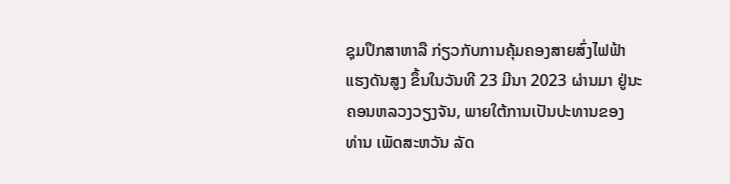ຊຸມປຶກສາຫາລື ກ່ຽວກັບການຄຸ້ມຄອງສາຍສົ່ງໄຟຟ້າແຮງດັນສູງ ຂຶ້ນໃນວັນທີ 23 ມີນາ 2023 ຜ່ານມາ ຢູ່ນະຄອນຫລວງວຽງຈັນ, ພາຍໃຕ້ການເປັນປະທານຂອງ ທ່ານ ເພັດສະຫວັນ ລັດ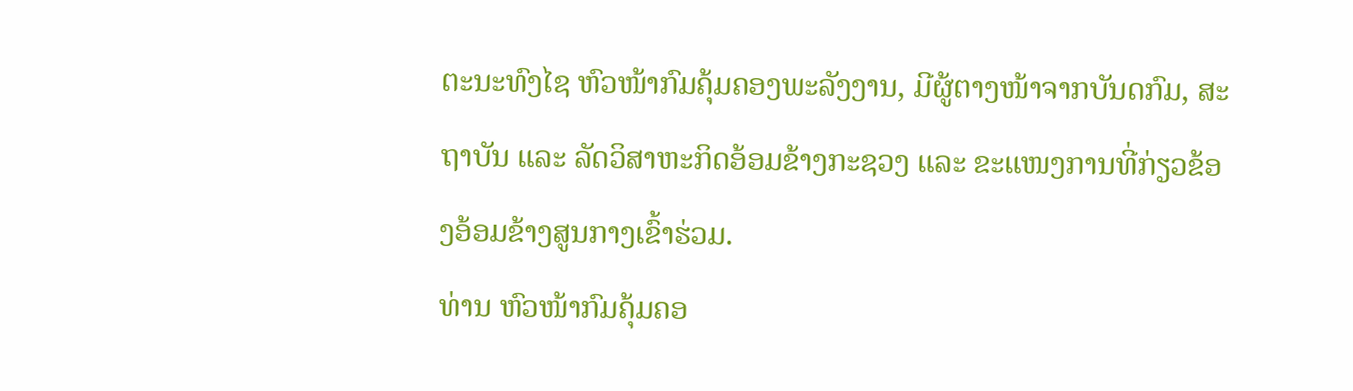ຕະນະທົງໄຊ ຫົວໜ້າກົມຄຸ້ມຄອງພະລັງງານ, ມີຜູ້ຕາງໜ້າຈາກບັນດກົມ, ສະຖາບັນ ແລະ ລັດວິສາຫະກິດອ້ອມຂ້າງກະຊວງ ແລະ ຂະແໜງການທີ່ກ່ຽວຂ້ອງອ້ອມຂ້າງສູນກາງເຂົ້າຮ່ວມ.
ທ່ານ ຫົວໜ້າກົມຄຸ້ມຄອ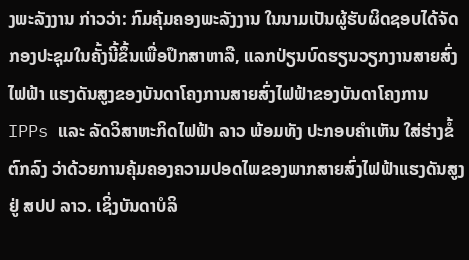ງພະລັງງານ ກ່າວວ່າ: ກົມຄຸ້ມຄອງພະລັງງານ ໃນນາມເປັນຜູ້ຮັບຜິດຊອບໄດ້ຈັດກອງປະຊຸມໃນຄັ້ງນີ້ຂຶ້ນເພື່ອປຶກສາຫາລື, ແລກປ່ຽນບົດຮຽນວຽກງານສາຍສົ່ງໄຟຟ້າ ແຮງດັນສູງຂອງບັນດາໂຄງການສາຍສົ່ງໄຟຟ້າຂອງບັນດາໂຄງການ IPPs ແລະ ລັດວິສາຫະກິດໄຟຟ້າ ລາວ ພ້ອມທັງ ປະກອບຄຳເຫັນ ໃສ່ຮ່າງຂໍ້ຕົກລົງ ວ່າດ້ວຍການຄຸ້ມຄອງຄວາມປອດໄພຂອງພາກສາຍສົ່ງໄຟຟ້າແຮງດັນສູງ ຢູ່ ສປປ ລາວ. ເຊິ່ງບັນດາບໍລິ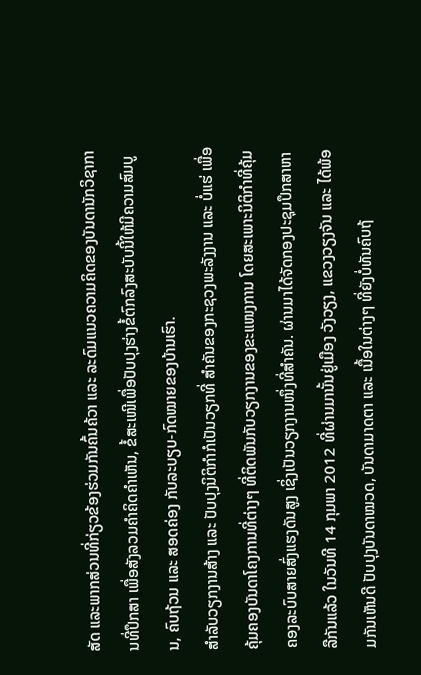ສັດ ແລະພາກສ່ວນທີ່ກ່ຽວຂ້ອງຮ່ວມກັນຄົ້ນຄ້ວາ ແລະ ລະດົມແນວຄວາມຄິດຂອງບັນດານັກວິຊາການທີ່ປຶກສາ ເພື່ອສັງລວມຄຳຄິດຄຳເຫັນ, ຂໍ້ສະເໜີເພື່ອປັບປຸງຮ່າງຂໍ້ຕົກລົງສະບັບນີ້ໃຫ້ມີຄວາມສົມບູນ, ຄົບຖ້ວນ ແລະ ສອດຄ່ອງ ກັບລະບຽບ-ກົດໝາຍຂອງບ້ານເຮົາ.
ສຳລັບວຽກງານສ້າງ ແລະ ປັບປຸງນິຕິກຳກໍເປັນວຽກທີ່ ສຳຄັນຂອງກະຊວງພະລັງງານ ແລະ ບໍ່ແຮ່ ເພື່ອຄຸ້ມຄອງບັນດາໂຄງການທີ່ຕ່າງໆ ທີ່ຕິດພັນກັບວຽກງານຂອງຂະແໜງການ ໂດຍສະເພາະນິຕິກຳທີ່ຄຸ້ມຄອງລະບົບສາຍສົ່ງແຮງດັນສູງ ເຊິ່ງເປັນວຽກງານໜຶ່ງທີ່ສຳຄັນ. ຜ່ານມາໄດ້ຈັດກອງປະຊຸມປຶກສາຫາລືກັນແລ້ວ ໃນວັນທີ 14 ກຸມພາ 2012 ທີ່ຜ່ານມານັ້ນຢູ່ເມືອງ ວັງວຽງ, ແຂວງວຽງຈັນ ແລະ ໄດ້ພ້ອມກັນເຫັນດີ ປັບປຸງບັນດາໝວດ, ບັນດາມາດຕາ ແລະ ເນື້ອໃນຕ່າງໆ ທີ່ຍັງບໍ່ທັນຄົບຖ້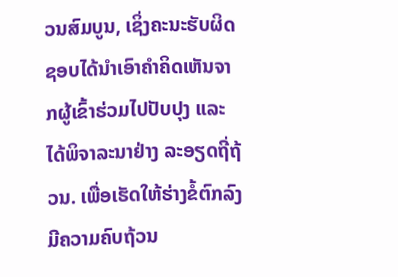ວນສົມບູນ, ເຊິ່ງຄະນະຮັບຜິດຊອບໄດ້ນໍາເອົາຄໍາຄິດເຫັນຈາກຜູ້ເຂົ້າຮ່ວມໄປປັບປຸງ ແລະ ໄດ້ພິຈາລະນາຢ່າງ ລະອຽດຖີ່ຖ້ວນ. ເພື່ອເຮັດໃຫ້ຮ່າງຂໍ້ຕົກລົງມີຄວາມຄົບຖ້ວນ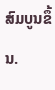ສົມບູນຂຶ້ນ.